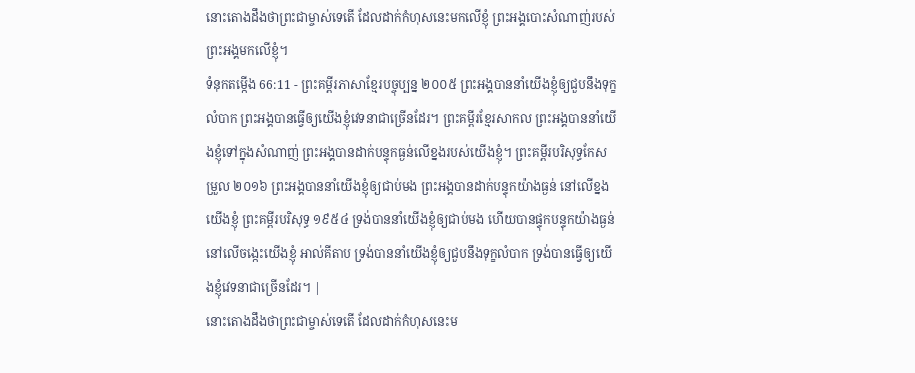នោះតោងដឹងថាព្រះជាម្ចាស់ទេតើ ដែលដាក់កំហុសនេះមកលើខ្ញុំ ព្រះអង្គបោះសំណាញ់របស់ព្រះអង្គមកលើខ្ញុំ។
ទំនុកតម្កើង 66:11 - ព្រះគម្ពីរភាសាខ្មែរបច្ចុប្បន្ន ២០០៥ ព្រះអង្គបាននាំយើងខ្ញុំឲ្យជួបនឹងទុក្ខលំបាក ព្រះអង្គបានធ្វើឲ្យយើងខ្ញុំវេទនាជាច្រើនដែរ។ ព្រះគម្ពីរខ្មែរសាកល ព្រះអង្គបាននាំយើងខ្ញុំទៅក្នុងសំណាញ់ ព្រះអង្គបានដាក់បន្ទុកធ្ងន់លើខ្នងរបស់យើងខ្ញុំ។ ព្រះគម្ពីរបរិសុទ្ធកែសម្រួល ២០១៦ ព្រះអង្គបាននាំយើងខ្ញុំឲ្យជាប់មង ព្រះអង្គបានដាក់បន្ទុកយ៉ាងធ្ងន់ នៅលើខ្នងយើងខ្ញុំ ព្រះគម្ពីរបរិសុទ្ធ ១៩៥៤ ទ្រង់បាននាំយើងខ្ញុំឲ្យជាប់មង ហើយបានផ្ទុកបន្ទុកយ៉ាងធ្ងន់នៅលើចង្កេះយើងខ្ញុំ អាល់គីតាប ទ្រង់បាននាំយើងខ្ញុំឲ្យជួបនឹងទុក្ខលំបាក ទ្រង់បានធ្វើឲ្យយើងខ្ញុំវេទនាជាច្រើនដែរ។ |
នោះតោងដឹងថាព្រះជាម្ចាស់ទេតើ ដែលដាក់កំហុសនេះម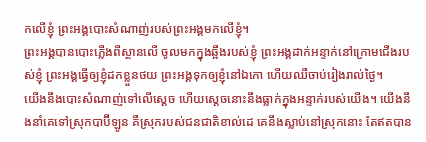កលើខ្ញុំ ព្រះអង្គបោះសំណាញ់របស់ព្រះអង្គមកលើខ្ញុំ។
ព្រះអង្គបានបោះភ្លើងពីស្ថានលើ ចូលមកក្នុងឆ្អឹងរបស់ខ្ញុំ ព្រះអង្គដាក់អន្ទាក់នៅក្រោមជើងរបស់ខ្ញុំ ព្រះអង្គធ្វើឲ្យខ្ញុំដកខ្លួនថយ ព្រះអង្គទុកឲ្យខ្ញុំនៅឯកោ ហើយឈឺចាប់រៀងរាល់ថ្ងៃ។
យើងនឹងបោះសំណាញ់ទៅលើស្ដេច ហើយស្ដេចនោះនឹងធ្លាក់ក្នុងអន្ទាក់របស់យើង។ យើងនឹងនាំគេទៅស្រុកបាប៊ីឡូន គឺស្រុករបស់ជនជាតិខាល់ដេ គេនឹងស្លាប់នៅស្រុកនោះ តែឥតបាន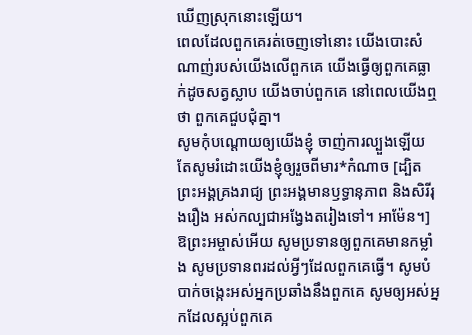ឃើញស្រុកនោះឡើយ។
ពេលដែលពួកគេរត់ចេញទៅនោះ យើងបោះសំណាញ់របស់យើងលើពួកគេ យើងធ្វើឲ្យពួកគេធ្លាក់ដូចសត្វស្លាប យើងចាប់ពួកគេ នៅពេលយើងឮថា ពួកគេជួបជុំគ្នា។
សូមកុំបណ្ដោយឲ្យយើងខ្ញុំ ចាញ់ការល្បួងឡើយ តែសូមរំដោះយើងខ្ញុំឲ្យរួចពីមារ*កំណាច [ដ្បិតព្រះអង្គគ្រងរាជ្យ ព្រះអង្គមានឫទ្ធានុភាព និងសិរីរុងរឿង អស់កល្បជាអង្វែងតរៀងទៅ។ អាម៉ែន។]
ឱព្រះអម្ចាស់អើយ សូមប្រទានឲ្យពួកគេមានកម្លាំង សូមប្រទានពរដល់អ្វីៗដែលពួកគេធ្វើ។ សូមបំបាក់ចង្កេះអស់អ្នកប្រឆាំងនឹងពួកគេ សូមឲ្យអស់អ្នកដែលស្អប់ពួកគេ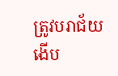ត្រូវបរាជ័យ ងើប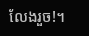លែងរួច!។